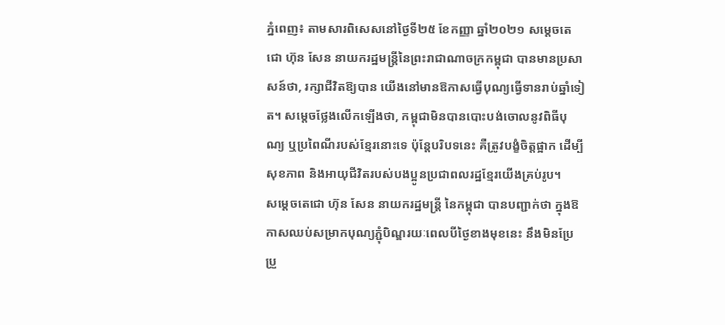ភ្នំពេញ៖ តាមសារពិសេសនៅថ្ងៃទី២៥ ខែកញ្ញា ឆ្នាំ២០២១ សម្តេចតេជោ ហ៊ុន សែន នាយករដ្ឋមន្ត្រីនៃព្រះរាជាណាចក្រកម្ពុជា បានមានប្រសាសន៍ថា, រក្សាជីវិតឱ្យបាន យើងនៅមានឱកាសធ្វើបុណ្យធ្វើទានរាប់ឆ្នាំទៀត។ សម្តេចថ្លែងលើកឡើងថា, កម្ពុជាមិនបានបោះបង់ចោលនូវពិធីបុណ្យ ឬប្រពៃណីរបស់ខ្មែរនោះទេ ប៉ុន្តែបរិបទនេះ គឺត្រូវបង្ខំចិត្តផ្អាក ដើម្បីសុខភាព និងអាយុជីវិតរបស់បងប្អូនប្រជាពលរដ្ឋខ្មែរយើងគ្រប់រូប។
សម្តេចតេជោ ហ៊ុន សែន នាយករដ្ឋមន្រ្តី នៃកម្ពុជា បានបញ្ជាក់ថា ក្នុងឱកាសឈប់សម្រាកបុណ្យភ្ជុំបិណ្ឌរយៈពេលបីថ្ងៃខាងមុខនេះ នឹងមិនប្រែប្រួ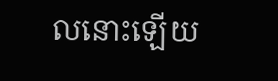លនោះឡើយ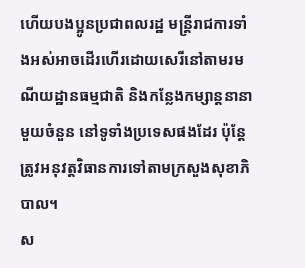ហើយបងប្អូនប្រជាពលរដ្ឋ មន្រ្តីរាជការទាំងអស់អាចដើរហើរដោយសេរីនៅតាមរមណីយដ្ឋានធម្មជាតិ និងកន្លែងកម្សាន្តនានាមួយចំនួន នៅទូទាំងប្រទេសផងដែរ ប៉ុន្តែត្រូវអនុវត្តវិធានការទៅតាមក្រសួងសុខាភិបាល។
ស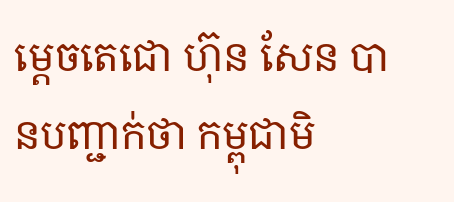ម្តេចតេជោ ហ៊ុន សែន បានបញ្ជាក់ថា កម្ពុជាមិ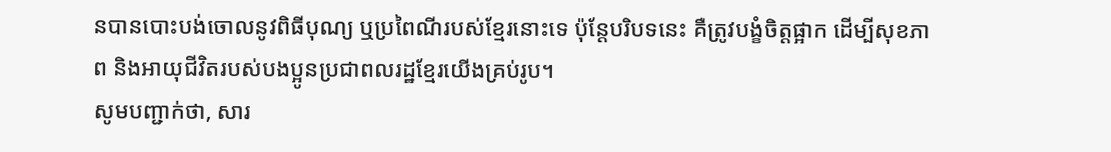នបានបោះបង់ចោលនូវពិធីបុណ្យ ឬប្រពៃណីរបស់ខ្មែរនោះទេ ប៉ុន្តែបរិបទនេះ គឺត្រូវបង្ខំចិត្តផ្អាក ដើម្បីសុខភាព និងអាយុជីវិតរបស់បងប្អូនប្រជាពលរដ្ឋខ្មែរយើងគ្រប់រូប។
សូមបញ្ជាក់ថា, សារ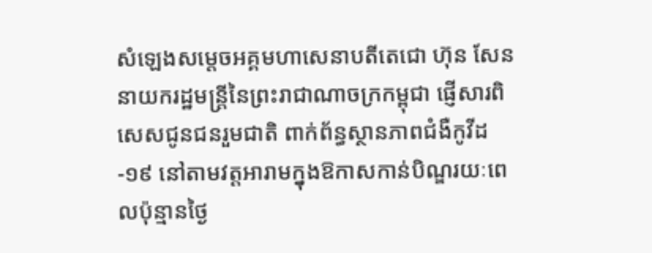សំឡេងសម្តេចអគ្គមហាសេនាបតីតេជោ ហ៊ុន សែន នាយករដ្ឋមន្រ្តីនៃព្រះរាជាណាចក្រកម្ពុជា ផ្ញើសារពិសេសជូនជនរួមជាតិ ពាក់ព័ន្ធស្ថានភាពជំងឺកូវីដ-១៩ នៅតាមវត្តអារាមក្នុងឱកាសកាន់បិណ្ឌរយៈពេលប៉ុន្មានថ្ងៃ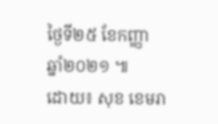ថ្ងៃទី២៥ ខែកញ្ញា ឆ្នាំ២០២១ ៕
ដោយ៖ សុខ ខេមរា